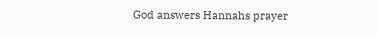God answers Hannahs prayer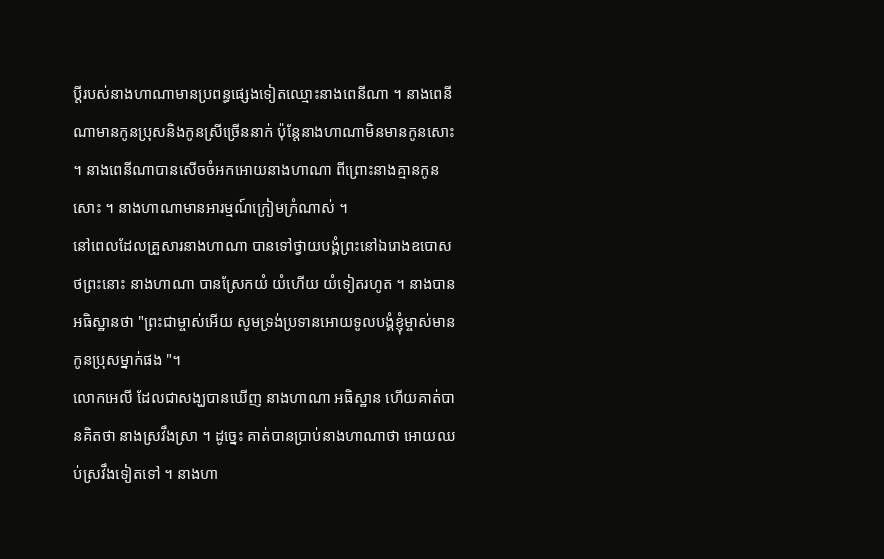ប្ដីរបស់នាងហាណាមានប្រពន្ធផ្សេងទៀតឈ្មោះនាងពេនីណា ។ នាងពេនីណាមានកូនប្រុសនិងកូនស្រីច្រើននាក់ ប៉ុន្ដែនាងហាណាមិនមានកូនសោះ ។ នាងពេនីណាបានសើចចំអកអោយនាងហាណា ពីព្រោះនាងគ្មានកូនសោះ ។ នាងហាណាមានអារម្មណ៍ក្រៀមក្រំណាស់ ។
នៅពេលដែលគ្រួសារនាងហាណា បានទៅថ្វាយបង្គំព្រះនៅឯរោងឧបោសថព្រះនោះ នាងហាណា បានស្រែកយំ យំហើយ យំទៀតរហូត ។ នាងបានអធិស្ឋានថា "ព្រះជាម្ចាស់អើយ សូមទ្រង់ប្រទានអោយទូលបង្គំខ្ញុំម្ចាស់មានកូនប្រុសម្នាក់ផង "។
លោកអេលី ដែលជាសង្ឃបានឃើញ នាងហាណា អធិស្ឋាន ហើយគាត់បានគិតថា នាងស្រវឹងស្រា ។ ដូច្នេះ គាត់បានប្រាប់នាងហាណាថា អោយឈប់ស្រវឹងទៀតទៅ ។ នាងហា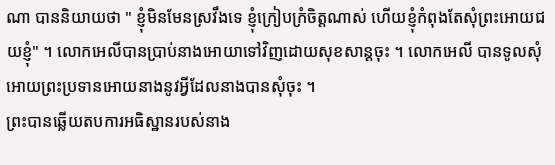ណា បាននិយាយថា " ខ្ញុំមិនមែនស្រវឹងទេ ខ្ញុំក្រៀបក្រំចិត្តណាស់ ហើយខ្ញុំកំពុងតែសុំព្រះអោយជយខ្ញុំ" ។ លោកអេលីបានប្រាប់នាងអោយាទៅវិញដោយសុខសាន្ដចុះ ។ លោកអេលី បានទូលសុំអោយព្រះប្រទានអោយនាងនូវអ្វីដែលនាងបានសុំចុះ ។
ព្រះបានឆ្លើយតបការអធិស្ឋានរបស់នាង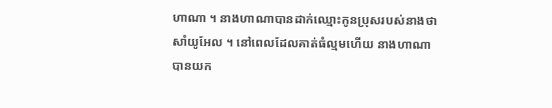ហាណា ។ នាងហាណាបានដាក់ឈ្មោះកូនប្រុសរបស់នាងថា សាំយូអែល ។ នៅពេលដែលគាត់ធំល្មមហើយ នាងហាណា បានយក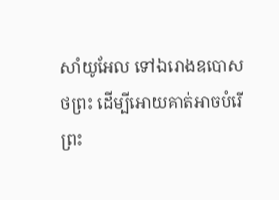សាំយូអែល ទៅឯរោងឧបោសថព្រះ ដើម្បីអោយគាត់អាចបំរើព្រះ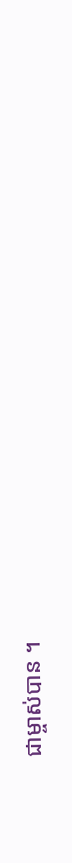ជាម្ចាស់បាន ។